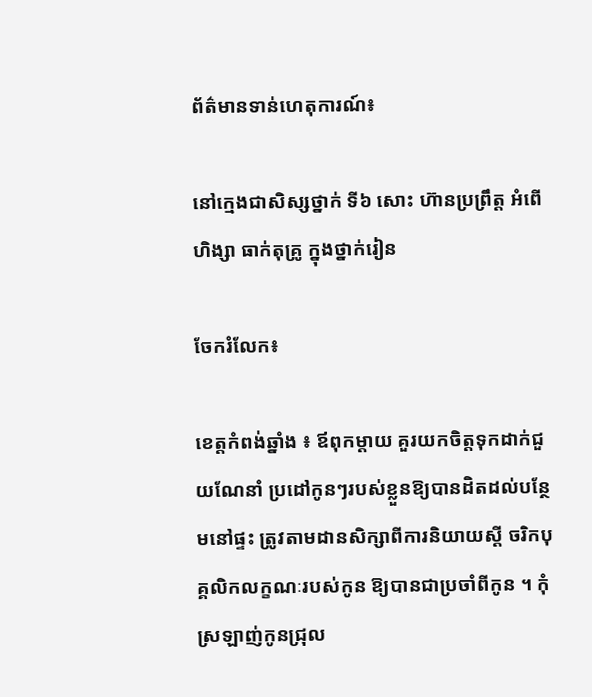ព័ត៌មានទាន់ហេតុការណ៍៖

នៅក្មេងជាសិស្សថ្នាក់ ទី៦ សោះ ហ៊ានប្រព្រឹត្ត អំពើ ហិង្សា ធាក់តុគ្រូ ក្នុងថ្នាក់រៀន

ចែករំលែក៖

ខេត្តកំពង់ឆ្នាំង ៖ ឪពុកម្តាយ គួរយកចិត្តទុកដាក់ជួយណែនាំ ប្រដៅកូនៗរបស់ខ្លួនឱ្យបានដិតដល់បន្ថែមនៅផ្ទះ ត្រូវតាមដានសិក្សាពីការនិយាយស្តី ចរិកបុគ្គលិកលក្ខណៈរបស់កូន ឱ្យបានជាប្រចាំពីកូន ។ កុំស្រឡាញ់កូនជ្រុល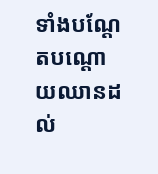ទាំងបណ្តែតបណ្តោយឈានដល់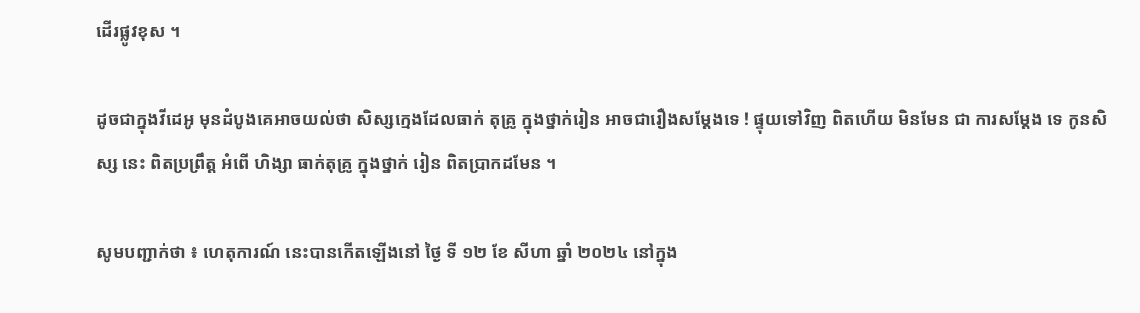ដើរផ្លូវខុស ។

ដូចជាក្នុងវីដេអូ មុនដំបូងគេអាចយល់ថា សិស្សក្មេងដែលធាក់ តុគ្រូ ក្នុងថ្នាក់រៀន អាចជារឿងសម្ដែងទេ ! ផ្ទុយទៅវិញ ពិតហេីយ មិនមែន ជា ការសម្ដែង ទេ កូនសិស្ស នេះ ពិតប្រព្រឹត្ត អំពើ ហិង្សា ធាក់តុគ្រូ ក្នុងថ្នាក់ រៀន ពិតប្រាកដមែន ។

សូមបញ្ជាក់ថា ៖ ហេតុការណ៍ នេះបានកេីតឡេីងនៅ ថ្ងៃ ទី ១២ ខែ សីហា ឆ្នាំ ២០២៤ នៅក្នុង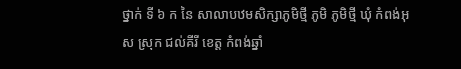ថ្នាក់ ទី ៦ ក នៃ សាលាបឋមសិក្សាភូមិថ្មី ភូមិ ភូមិថ្មី ឃុំ កំពង់អុស ស្រុក ជល់គីរី ខេត្ត កំពង់ឆ្នាំ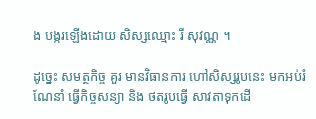ង បង្ករឡេីងដោយ សិស្សឈ្មោះ រី សុវណ្ណ ។

ដូច្នេះ សមត្ថកិច្ច គួរ មានវិធានការ ហៅសិស្សរូបនេះ មកអប់រំ ណែនាំ ធ្វេីកិច្ចសន្យា និង ថតរូបធ្វេី សាវតាទុកដេី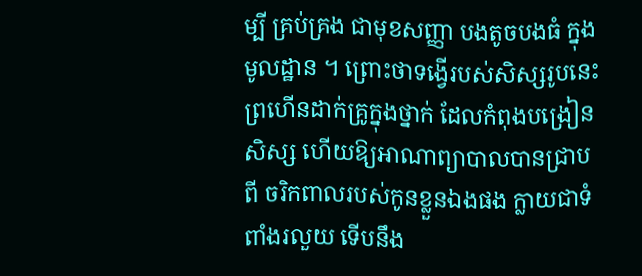ម្បី គ្រប់គ្រង ជាមុខសញ្ញា បងតូចបងធំ ក្នុងមូលដ្ឋាន ។ ព្រោះថាទង្វើរបស់សិស្សរូបនេះព្រហើនដាក់គ្រូក្នុងថ្នាក់ ដែលកំពុងបង្រៀនសិស្ស ហើយឱ្យអាណាព្យាបាលបានជ្រាបពី ចរិកពាលរបស់កូនខ្លួនឯងផង ក្លាយជាទំពាំងរលួយ ទើបនឹង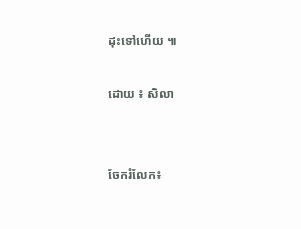ដុះទៅហើយ ៕

ដោយ ៖ សិលា


ចែករំលែក៖